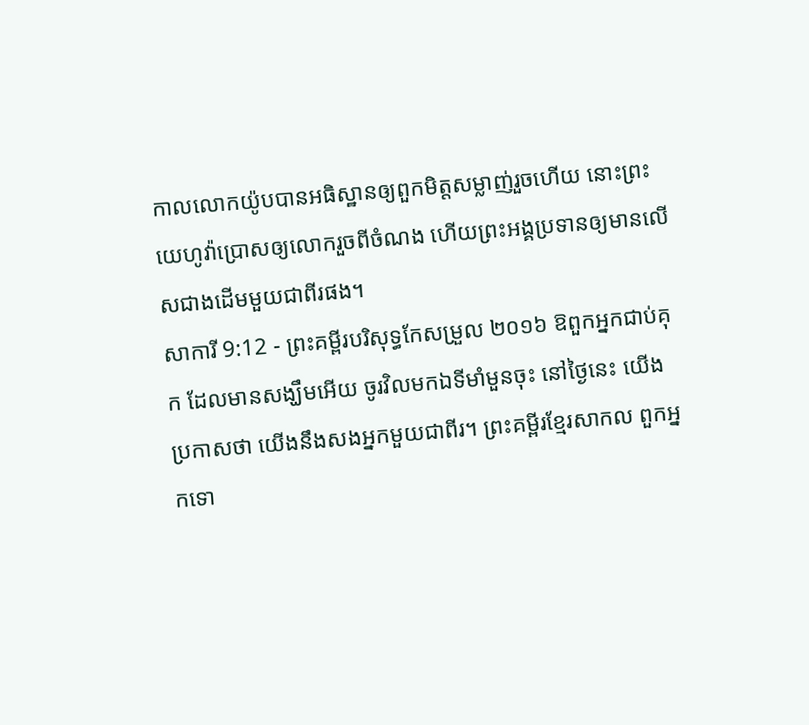កាលលោកយ៉ូបបានអធិស្ឋានឲ្យពួកមិត្តសម្លាញ់រួចហើយ នោះព្រះយេហូវ៉ាប្រោសឲ្យលោករួចពីចំណង ហើយព្រះអង្គប្រទានឲ្យមានលើសជាងដើមមួយជាពីរផង។
សាការី 9:12 - ព្រះគម្ពីរបរិសុទ្ធកែសម្រួល ២០១៦ ឱពួកអ្នកជាប់គុក ដែលមានសង្ឃឹមអើយ ចូរវិលមកឯទីមាំមួនចុះ នៅថ្ងៃនេះ យើងប្រកាសថា យើងនឹងសងអ្នកមួយជាពីរ។ ព្រះគម្ពីរខ្មែរសាកល ពួកអ្នកទោ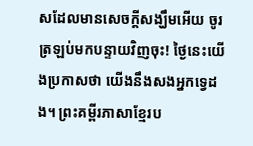សដែលមានសេចក្ដីសង្ឃឹមអើយ ចូរត្រឡប់មកបន្ទាយវិញចុះ! ថ្ងៃនេះយើងប្រកាសថា យើងនឹងសងអ្នកទ្វេដង។ ព្រះគម្ពីរភាសាខ្មែរប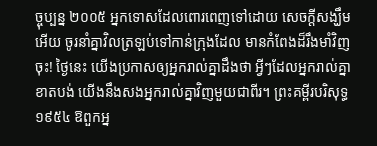ច្ចុប្បន្ន ២០០៥ អ្នកទោសដែលពោរពេញទៅដោយ សេចក្ដីសង្ឃឹមអើយ ចូរនាំគ្នាវិលត្រឡប់ទៅកាន់ក្រុងដែល មានកំពែងដ៏រឹងមាំវិញចុះ! ថ្ងៃនេះ យើងប្រកាសឲ្យអ្នករាល់គ្នាដឹងថា អ្វីៗដែលអ្នករាល់គ្នាខាតបង់ យើងនឹងសងអ្នករាល់គ្នាវិញមួយជាពីរ។ ព្រះគម្ពីរបរិសុទ្ធ ១៩៥៤ ឱពួកអ្ន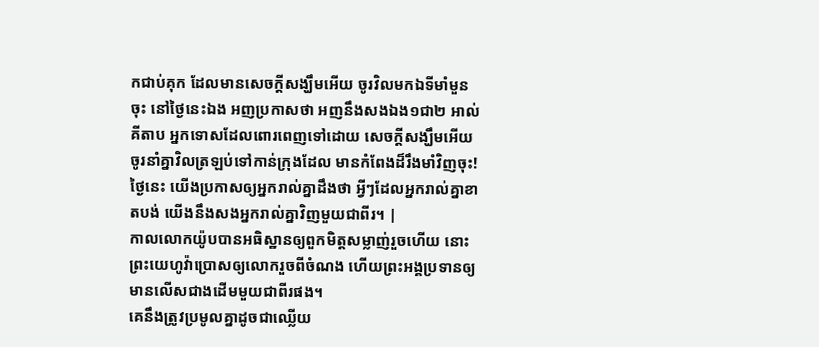កជាប់គុក ដែលមានសេចក្ដីសង្ឃឹមអើយ ចូរវិលមកឯទីមាំមួនចុះ នៅថ្ងៃនេះឯង អញប្រកាសថា អញនឹងសងឯង១ជា២ អាល់គីតាប អ្នកទោសដែលពោរពេញទៅដោយ សេចក្ដីសង្ឃឹមអើយ ចូរនាំគ្នាវិលត្រឡប់ទៅកាន់ក្រុងដែល មានកំពែងដ៏រឹងមាំវិញចុះ! ថ្ងៃនេះ យើងប្រកាសឲ្យអ្នករាល់គ្នាដឹងថា អ្វីៗដែលអ្នករាល់គ្នាខាតបង់ យើងនឹងសងអ្នករាល់គ្នាវិញមួយជាពីរ។ |
កាលលោកយ៉ូបបានអធិស្ឋានឲ្យពួកមិត្តសម្លាញ់រួចហើយ នោះព្រះយេហូវ៉ាប្រោសឲ្យលោករួចពីចំណង ហើយព្រះអង្គប្រទានឲ្យមានលើសជាងដើមមួយជាពីរផង។
គេនឹងត្រូវប្រមូលគ្នាដូចជាឈ្លើយ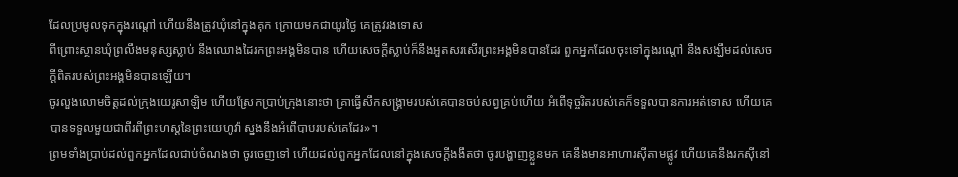ដែលប្រមូលទុកក្នុងរណ្ដៅ ហើយនឹងត្រូវឃុំនៅក្នុងគុក ក្រោយមកជាយូរថ្ងៃ គេត្រូវរងទោស
ពីព្រោះស្ថានឃុំព្រលឹងមនុស្សស្លាប់ នឹងឈោងដៃរកព្រះអង្គមិនបាន ហើយសេចក្ដីស្លាប់ក៏នឹងអួតសរសើរព្រះអង្គមិនបានដែរ ពួកអ្នកដែលចុះទៅក្នុងរណ្តៅ នឹងសង្ឃឹមដល់សេចក្ដីពិតរបស់ព្រះអង្គមិនបានឡើយ។
ចូរលួងលោមចិត្តដល់ក្រុងយេរូសាឡិម ហើយស្រែកប្រាប់ក្រុងនោះថា គ្រាធ្វើសឹកសង្គ្រាមរបស់គេបានចប់សព្វគ្រប់ហើយ អំពើទុច្ចរិតរបស់គេក៏ទទួលបានការអត់ទោស ហើយគេបានទទួលមួយជាពីរពីព្រះហស្តនៃព្រះយេហូវ៉ា ស្នងនឹងអំពើបាបរបស់គេដែរ»។
ព្រមទាំងប្រាប់ដល់ពួកអ្នកដែលជាប់ចំណងថា ចូរចេញទៅ ហើយដល់ពួកអ្នកដែលនៅក្នុងសេចក្ដីងងឹតថា ចូរបង្ហាញខ្លួនមក គេនឹងមានអាហារស៊ីតាមផ្លូវ ហើយគេនឹងរកស៊ីនៅ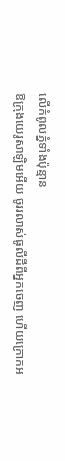លើកំពូលភ្នំទាំងប៉ុន្មាន
ឱក្រុងយេរូសាឡិមអើយ ចូររលាស់ធូលីដីពីអ្នកចេញ ហើយក្រោកអ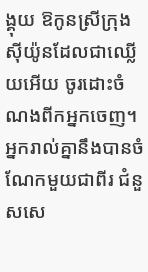ង្គុយ ឱកូនស្រីក្រុងស៊ីយ៉ូនដែលជាឈ្លើយអើយ ចូរដោះចំណងពីកអ្នកចេញ។
អ្នករាល់គ្នានឹងបានចំណែកមួយជាពីរ ជំនួសសេ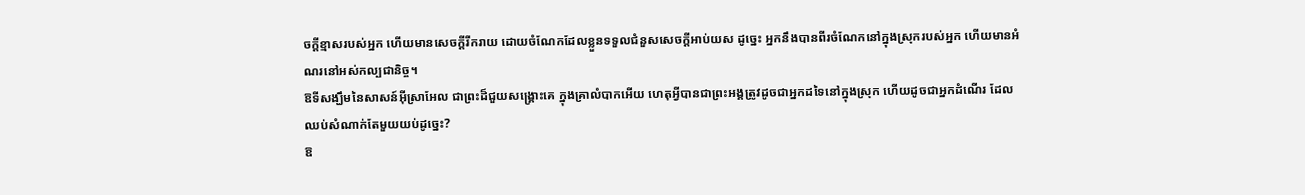ចក្ដីខ្មាសរបស់អ្នក ហើយមានសេចក្ដីរីករាយ ដោយចំណែកដែលខ្លួនទទួលជំនួសសេចក្ដីអាប់យស ដូច្នេះ អ្នកនឹងបានពីរចំណែកនៅក្នុងស្រុករបស់អ្នក ហើយមានអំណរនៅអស់កល្បជានិច្ច។
ឱទីសង្ឃឹមនៃសាសន៍អ៊ីស្រាអែល ជាព្រះដ៏ជួយសង្គ្រោះគេ ក្នុងគ្រាលំបាកអើយ ហេតុអ្វីបានជាព្រះអង្គត្រូវដូចជាអ្នកដទៃនៅក្នុងស្រុក ហើយដូចជាអ្នកដំណើរ ដែលឈប់សំណាក់តែមួយយប់ដូច្នេះ?
ឱ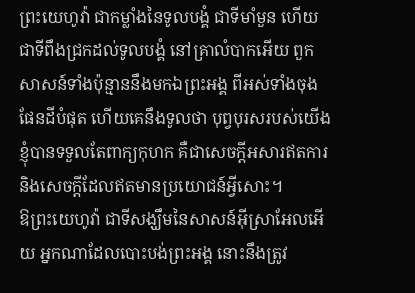ព្រះយេហូវ៉ា ជាកម្លាំងនៃទូលបង្គំ ជាទីមាំមួន ហើយជាទីពឹងជ្រកដល់ទូលបង្គំ នៅគ្រាលំបាកអើយ ពួកសាសន៍ទាំងប៉ុន្មាននឹងមកឯព្រះអង្គ ពីអស់ទាំងចុងផែនដីបំផុត ហើយគេនឹងទូលថា បុព្វបុរសរបស់យើងខ្ញុំបានទទួលតែពាក្យកុហក គឺជាសេចក្ដីអសារឥតការ និងសេចក្ដីដែលឥតមានប្រយោជន៍អ្វីសោះ។
ឱព្រះយេហូវ៉ា ជាទីសង្ឃឹមនៃសាសន៍អ៊ីស្រាអែលអើយ អ្នកណាដែលបោះបង់ព្រះអង្គ នោះនឹងត្រូវ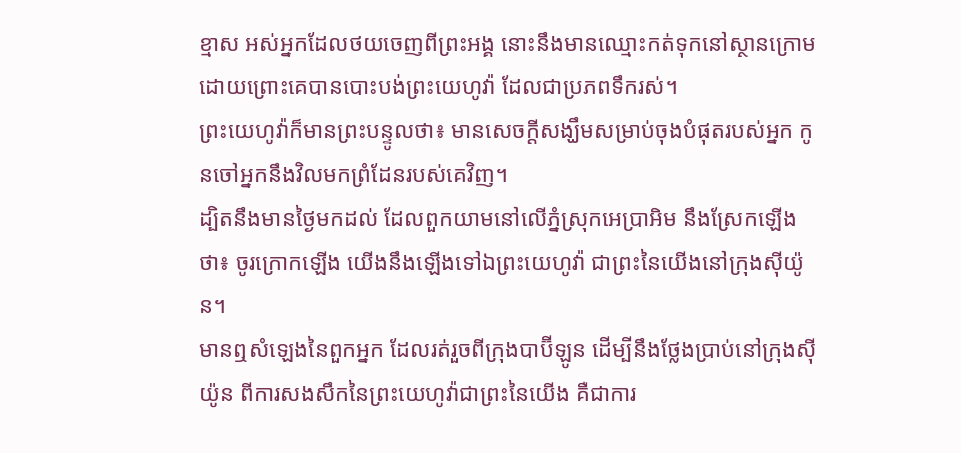ខ្មាស អស់អ្នកដែលថយចេញពីព្រះអង្គ នោះនឹងមានឈ្មោះកត់ទុកនៅស្ថានក្រោម ដោយព្រោះគេបានបោះបង់ព្រះយេហូវ៉ា ដែលជាប្រភពទឹករស់។
ព្រះយេហូវ៉ាក៏មានព្រះបន្ទូលថា៖ មានសេចក្ដីសង្ឃឹមសម្រាប់ចុងបំផុតរបស់អ្នក កូនចៅអ្នកនឹងវិលមកព្រំដែនរបស់គេវិញ។
ដ្បិតនឹងមានថ្ងៃមកដល់ ដែលពួកយាមនៅលើភ្នំស្រុកអេប្រាអិម នឹងស្រែកឡើងថា៖ ចូរក្រោកឡើង យើងនឹងឡើងទៅឯព្រះយេហូវ៉ា ជាព្រះនៃយើងនៅក្រុងស៊ីយ៉ូន។
មានឮសំឡេងនៃពួកអ្នក ដែលរត់រួចពីក្រុងបាប៊ីឡូន ដើម្បីនឹងថ្លែងប្រាប់នៅក្រុងស៊ីយ៉ូន ពីការសងសឹកនៃព្រះយេហូវ៉ាជាព្រះនៃយើង គឺជាការ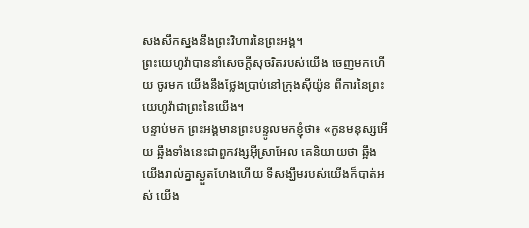សងសឹកស្នងនឹងព្រះវិហារនៃព្រះអង្គ។
ព្រះយេហូវ៉ាបាននាំសេចក្ដីសុចរិតរបស់យើង ចេញមកហើយ ចូរមក យើងនឹងថ្លែងប្រាប់នៅក្រុងស៊ីយ៉ូន ពីការនៃព្រះយេហូវ៉ាជាព្រះនៃយើង។
បន្ទាប់មក ព្រះអង្គមានព្រះបន្ទូលមកខ្ញុំថា៖ «កូនមនុស្សអើយ ឆ្អឹងទាំងនេះជាពួកវង្សអ៊ីស្រាអែល គេនិយាយថា ឆ្អឹងយើងរាល់គ្នាស្ងួតហែងហើយ ទីសង្ឃឹមរបស់យើងក៏បាត់អស់ យើង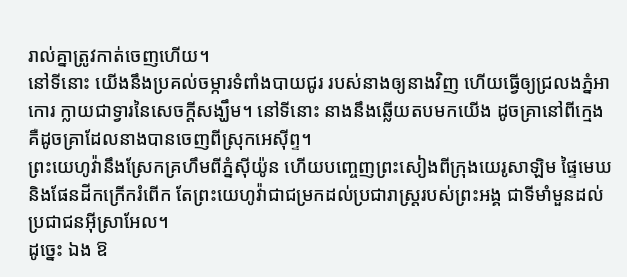រាល់គ្នាត្រូវកាត់ចេញហើយ។
នៅទីនោះ យើងនឹងប្រគល់ចម្ការទំពាំងបាយជូរ របស់នាងឲ្យនាងវិញ ហើយធ្វើឲ្យជ្រលងភ្នំអាកោរ ក្លាយជាទ្វារនៃសេចក្ដីសង្ឃឹម។ នៅទីនោះ នាងនឹងឆ្លើយតបមកយើង ដូចគ្រានៅពីក្មេង គឺដូចគ្រាដែលនាងបានចេញពីស្រុកអេស៊ីព្ទ។
ព្រះយេហូវ៉ានឹងស្រែកគ្រហឹមពីភ្នំស៊ីយ៉ូន ហើយបញ្ចេញព្រះសៀងពីក្រុងយេរូសាឡិម ផ្ទៃមេឃ និងផែនដីកក្រើករំពើក តែព្រះយេហូវ៉ាជាជម្រកដល់ប្រជារាស្ត្ររបស់ព្រះអង្គ ជាទីមាំមួនដល់ប្រជាជនអ៊ីស្រាអែល។
ដូច្នេះ ឯង ឱ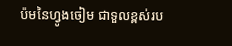ប៉មនៃហ្វូងចៀម ជាទួលខ្ពស់រប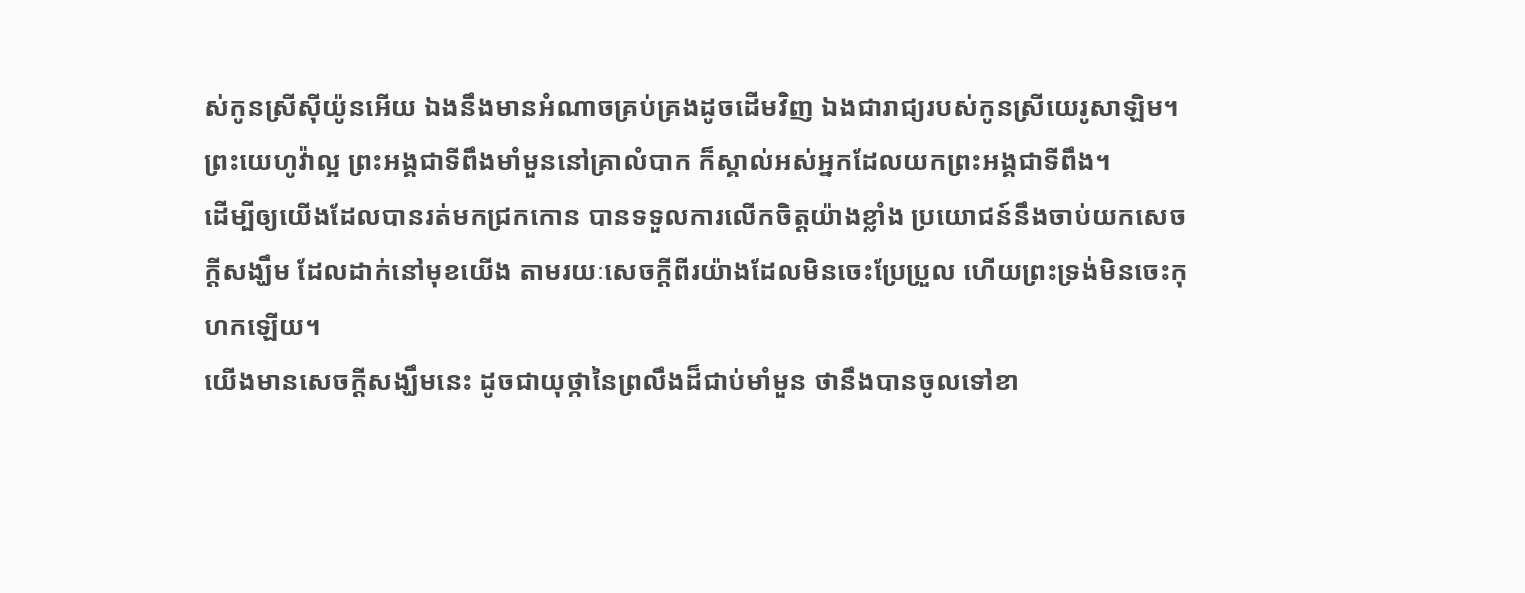ស់កូនស្រីស៊ីយ៉ូនអើយ ឯងនឹងមានអំណាចគ្រប់គ្រងដូចដើមវិញ ឯងជារាជ្យរបស់កូនស្រីយេរូសាឡិម។
ព្រះយេហូវ៉ាល្អ ព្រះអង្គជាទីពឹងមាំមួននៅគ្រាលំបាក ក៏ស្គាល់អស់អ្នកដែលយកព្រះអង្គជាទីពឹង។
ដើម្បីឲ្យយើងដែលបានរត់មកជ្រកកោន បានទទួលការលើកចិត្តយ៉ាងខ្លាំង ប្រយោជន៍នឹងចាប់យកសេចក្តីសង្ឃឹម ដែលដាក់នៅមុខយើង តាមរយៈសេចក្ដីពីរយ៉ាងដែលមិនចេះប្រែប្រួល ហើយព្រះទ្រង់មិនចេះកុហកឡើយ។
យើងមានសេចក្ដីសង្ឃឹមនេះ ដូចជាយុថ្កានៃព្រលឹងដ៏ជាប់មាំមួន ថានឹងបានចូលទៅខា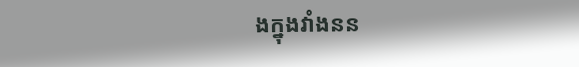ងក្នុងវាំងនន